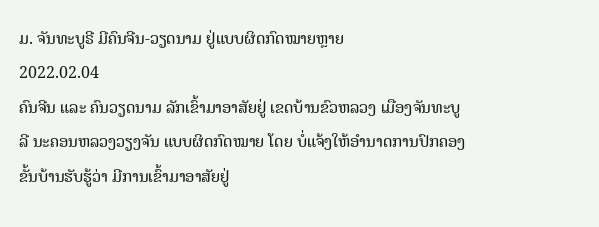ມ. ຈັນທະບູຣີ ມີຄົນຈີນ-ວຽດນາມ ຢູ່ແບບຜິດກົດໝາຍຫຼາຍ
2022.02.04
ຄົນຈີນ ແລະ ຄົນວຽດນາມ ລັກເຂົ້າມາອາສັຍຢູ່ ເຂດບ້ານຂົວຫລວງ ເມືອງຈັນທະບູລີ ນະຄອນຫລວງວຽງຈັນ ແບບຜິດກົດໝາຍ ໂດຍ ບໍ່ແຈ້ງໃຫ້ອຳນາດການປົກຄອງ ຂັ້ນບ້ານຮັບຮູ້ວ່າ ມີການເຂົ້າມາອາສັຍຢູ່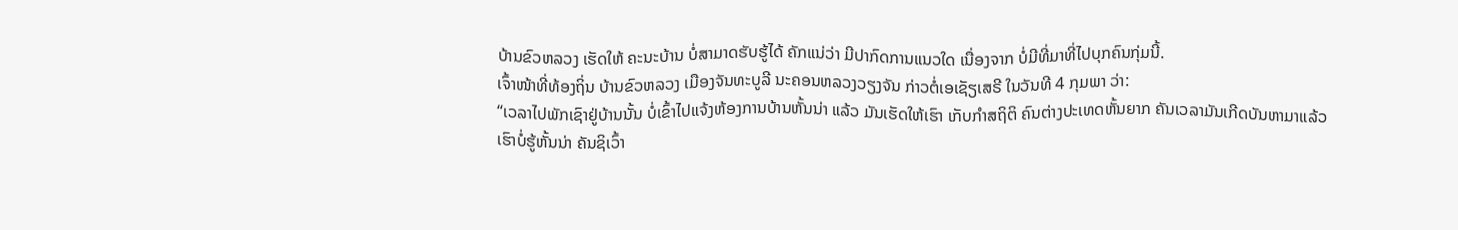ບ້ານຂົວຫລວງ ເຮັດໃຫ້ ຄະນະບ້ານ ບໍ່ສາມາດຮັບຮູ້ໄດ້ ຄັກແນ່ວ່າ ມີປາກົດການແນວໃດ ເນື່ອງຈາກ ບໍ່ມີທີ່ມາທີ່ໄປບຸກຄົນກຸ່ມນີ້.
ເຈົ້າໜ້າທີ່ທ້ອງຖິ່ນ ບ້ານຂົວຫລວງ ເມືອງຈັນທະບູລີ ນະຄອນຫລວງວຽງຈັນ ກ່າວຕໍ່ເອເຊັຽເສຣີ ໃນວັນທີ 4 ກຸມພາ ວ່າ:
“ເວລາໄປພັກເຊົາຢູ່ບ້ານນັ້ນ ບໍ່ເຂົ້າໄປແຈ້ງຫ້ອງການບ້ານຫັ້ນນ່າ ແລ້ວ ມັນເຮັດໃຫ້ເຮົາ ເກັບກຳສຖິຕິ ຄົນຕ່າງປະເທດຫັ້ນຍາກ ຄັນເວລາມັນເກີດບັນຫາມາແລ້ວ ເຮົາບໍ່ຮູ້ຫັ້ນນ່າ ຄັນຊິເວົ້າ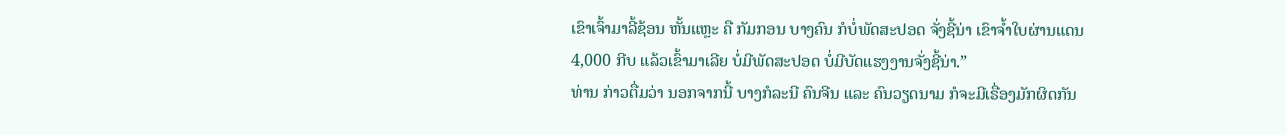ເຂົາເຈົ້າມາລີ້ຊ້ອນ ຫັ້ນແຫຼະ ຄື ກັມກອນ ບາງຄົນ ກໍບໍ່ພັດສະປອດ ຈັ່ງຊີ້ນ່າ ເຂົາຈ້ຳໃບຜ່ານແດນ 4,000 ກີບ ແລ້ວເຂົ້າມາເລີຍ ບໍ່ມີພັດສະປອດ ບໍ່ມີບັດແຮງງານຈັ່ງຊີ້ນ່າ.”
ທ່ານ ກ່າວຕື່ມວ່າ ນອກຈາກນີ້ ບາງກໍລະນີ ຄົນຈີນ ແລະ ຄົນວຽດນາມ ກໍຈະມີເຣື່ອງມັກຜິດກັນ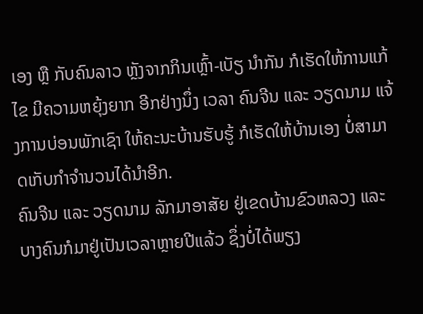ເອງ ຫຼື ກັບຄົນລາວ ຫຼັງຈາກກິນເຫຼົ້າ-ເບັຽ ນຳກັນ ກໍເຮັດໃຫ້ການແກ້ໄຂ ມີຄວາມຫຍຸ້ງຍາກ ອີກຢ່າງນຶ່ງ ເວລາ ຄົນຈີນ ແລະ ວຽດນາມ ແຈ້ງການບ່ອນພັກເຊົາ ໃຫ້ຄະນະບ້ານຮັບຮູ້ ກໍເຮັດໃຫ້ບ້ານເອງ ບໍ່ສາມາດເກັບກຳຈຳນວນໄດ້ນຳອີກ.
ຄົນຈີນ ແລະ ວຽດນາມ ລັກມາອາສັຍ ຢູ່ເຂດບ້ານຂົວຫລວງ ແລະ ບາງຄົນກໍມາຢູ່ເປັນເວລາຫຼາຍປີແລ້ວ ຊຶ່ງບໍ່ໄດ້ພຽງ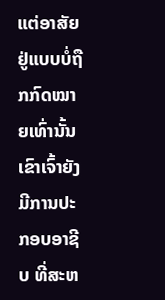ແຕ່ອາສັຍ ຢູ່ແບບບໍ່ຖືກກົດໝາຍເທົ່ານັ້ນ ເຂົາເຈົ້າຍັງມີການປະກອບອາຊີບ ທີ່ສະຫ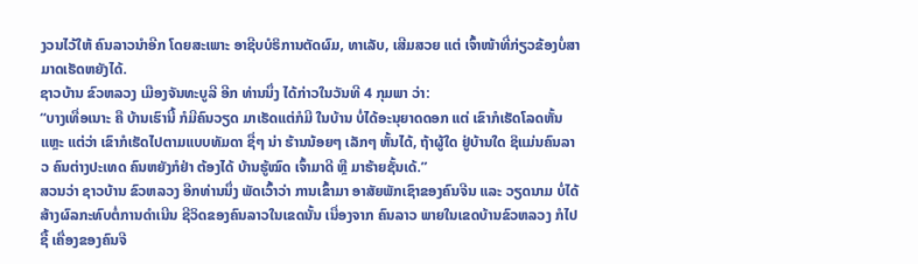ງວນໄວ້ໃຫ້ ຄົນລາວນຳອີກ ໂດຍສະເພາະ ອາຊີບບໍຣິການຕັດຜົມ, ທາເລັບ, ເສີມສວຍ ແຕ່ ເຈົ້າໜ້າທີ່ກ່ຽວຂ້ອງບໍ່ສາມາດເຮັດຫຍັງໄດ້.
ຊາວບ້ານ ຂົວຫລວງ ເມືອງຈັນທະບູລີ ອີກ ທ່ານນຶ່ງ ໄດ້ກ່າວໃນວັນທີ 4 ກຸມພາ ວ່າ:
“ບາງເທື່ອເນາະ ຄື ບ້ານເຮົານີ້ ກໍມີຄົນວຽດ ມາເຮັດແຕ່ກໍມີ ໃນບ້ານ ບໍ່ໄດ້ອະນຸຍາດດອກ ແຕ່ ເຂົາກໍເຮັດໂລດຫັ້ນແຫຼະ ແຕ່ວ່າ ເຂົາກໍເຮັດໄປຕາມແບບທັມດາ ຊື່ໆ ນ່າ ຮ້ານນ້ອຍໆ ເລັກໆ ຫັ້ນໄດ້, ຖ້າຜູ້ໃດ ຢູ່ບ້ານໃດ ຊິແມ່ນຄົນລາວ ຄົນຕ່າງປະເທດ ຄົນຫຍັງກໍຢ່າ ຕ້ອງໄດ້ ບ້ານຮູ້ໝົດ ເຈົ້າມາດີ ຫຼື ມາຮ້າຍຊັ້ນເດ້.”
ສວນວ່າ ຊາວບ້ານ ຂົວຫລວງ ອີກທ່ານນຶ່ງ ພັດເວົ້າວ່າ ການເຂົ້າມາ ອາສັຍພັກເຊົາຂອງຄົນຈີນ ແລະ ວຽດນາມ ບໍ່ໄດ້ສ້າງຜົລກະທົບຕໍ່ການດໍາເນີນ ຊີວິດຂອງຄົນລາວໃນເຂດນັ້ນ ເນື່ອງຈາກ ຄົນລາວ ພາຍໃນເຂດບ້ານຂົວຫລວງ ກໍໄປຊື້ ເຄື່ອງຂອງຄົນຈີ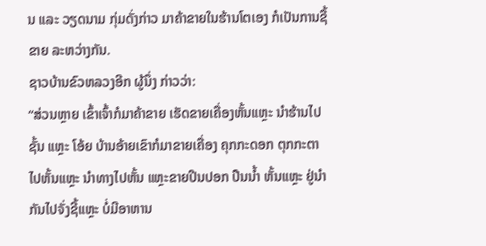ນ ແລະ ວຽດນາມ ກຸ່ມດັ່ງກ່າວ ມາຄ້າຂາຍໃນຮ້ານໂຕເອງ ກໍເປັນການຊື້ ຂາຍ ລະຫວ່າງກັນ.
ຊາວບ້ານຂົວຫລວງອີກ ຜູ້ນຶ່ງ ກ່າວວ່າ:
“ສ່ວນຫຼາຍ ເຂົ້າເຈົ້າກໍມາຄ້າຂາຍ ເຮັດຂາຍເຄື່ອງຫັ້ນແຫຼະ ນຳຮ້ານໄປຊັ້ນ ແຫຼະ ໂອ້ຍ ບ້ານອ້າຍເຂົາກໍມາຂາຍເຄື່ອງ ຄຸກກະດອກ ຕຸກກະຕາ ໄປຫັ້ນແຫຼະ ນຳທາງໄປຫັ້ນ ແຫຼະຂາຍປີນປອກ ປືນນ້ຳ ຫັ້ນແຫຼະ ຢູ່ນຳກັນໄປຈັ່ງຊີ້ແຫຼະ ບໍ່ມີອາຫານ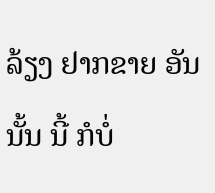ລ້ຽງ ຢາກຂາຍ ອັນນັ້ນ ນີ້ ກໍບໍ່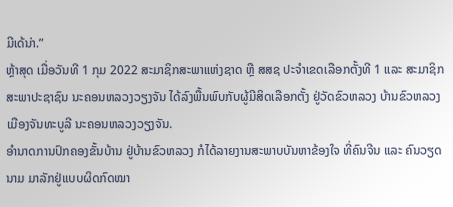ມີເດ້ນ່າ.”
ຫຼ້າສຸດ ເມື່ອວັນທີ 1 ກຸມ 2022 ສະມາຊິກສະພາແຫ່ງຊາດ ຫຼື ສສຊ ປະຈຳເຂດເລືອກຕັ້ງທີ 1 ແລະ ສະມາຊິກສະພາປະຊາຊົນ ນະຄອນຫລວງວຽງຈັນ ໄດ້ລົງພື້ນພົບກັບຜູ້ມີສິດເລືອກຕັ້ງ ຢູ່ວັດຂົວຫລວງ ບ້ານຂົວຫລວງ ເມືອງຈັນທະບູລີ ນະຄອນຫລວງວຽງຈັນ.
ອຳນາດການປົກຄອງຂັ້ນບ້ານ ຢູ່ບ້ານຂົວຫລວງ ກໍໄດ້ລາຍງານສະພາບບັນຫາຂ້ອງໃຈ ທີ່ຄົນຈີນ ແລະ ຄົນວຽດນາມ ມາລັກຢູ່ແບບຜິດກົດໝາ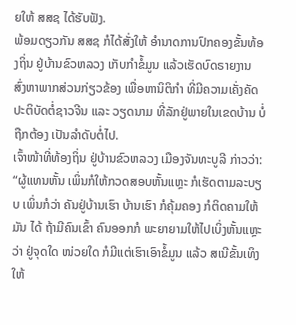ຍໃຫ້ ສສຊ ໄດ້ຮັບຟັງ.
ພ້ອມດຽວກັນ ສສຊ ກໍໄດ້ສັ່ງໃຫ້ ອຳນາດການປົກຄອງຂັ້ນທ້ອງຖິ່ນ ຢູ່ບ້ານຂົວຫລວງ ເກັບກຳຂໍ້ມູນ ແລ້ວເຮັດບົດຣາຍງານ ສົ່ງຫາພາກສ່ວນກ່ຽວຂ້ອງ ເພື່ອຫານິຕິກຳ ທີ່ມີຄວາມເຄັ່ງຄັດ ປະຕິບັດຕໍ່ຊາວຈີນ ແລະ ວຽດນາມ ທີ່ລັກຢູ່ພາຍໃນເຂດບ້ານ ບໍ່ຖືກຕ້ອງ ເປັນລຳດັບຕໍ່ໄປ.
ເຈົ້າໜ້າທີ່ທ້ອງຖິ່ນ ຢູ່ບ້ານຂົວຫລວງ ເມືອງຈັນທະບູລີ ກ່າວວ່າ:
“ຜູ້ແທນຫັ້ນ ເພິ່ນກໍໃຫ້ກວດສອບຫັ້ນແຫຼະ ກໍເຮັດຕາມລະບຽບ ເພິ່ນກໍວ່າ ຄັນຢູ່ບ້ານເຮົາ ບ້ານເຮົາ ກໍຄຸ້ມຄອງ ກໍຕິດຄາມໃຫ້ມັນ ໄດ້ ຖ້າມີຄົນເຂົ້າ ຄົນອອກກໍ ພະຍາຍາມໃຫ້ໄປເບິ່ງຫັ້ນແຫຼະ ວ່າ ຢູ່ຈຸດໃດ ໜ່ວຍໃດ ກໍມີແຕ່ເຮົາເອົາຂໍ້ມູນ ແລ້ວ ສເນີຂັ້ນເທິງ ໃຫ້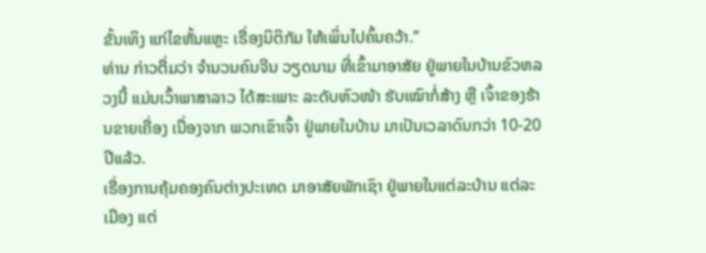ຂັ້ນເທິງ ແກ່ໄຂຫັ້ນແຫຼະ ເຣື່ອງນິຕິກັມ ໃຫ້ເພິ່ນໄປຄົ້ນຄວ້າ.”
ທ່ານ ກ່າວຕື່ມວ່າ ຈຳນວນຄົນຈີນ ວຽດນາມ ທີ່ເຂົ້າມາອາສັຍ ຢູ່ພາຍໃນບ້ານຂົວຫລວງນີ້ ແມ່ນເວົ້າພາສາລາວ ໄດ້ສະເພາະ ລະດັບຫົວໜ້າ ຮັບເໝົາກໍ່ສ້າງ ຫຼື ເຈົ້າຂອງຮ້ານຂາຍເຄື່ອງ ເນື່ອງຈາກ ພວກເຂົາເຈົ້າ ຢູ່ພາຍໃນບ້ານ ມາເປັນເວລາດົນກວ່າ 10-20 ປີແລ້ວ.
ເຣື່ອງການຄຸ້ມຄອງຄົນຕ່າງປະເທດ ມາອາສັຍພັກເຊົາ ຢູ່ພາຍໃນແຕ່ລະບ້ານ ແຕ່ລະເມືອງ ແຕ່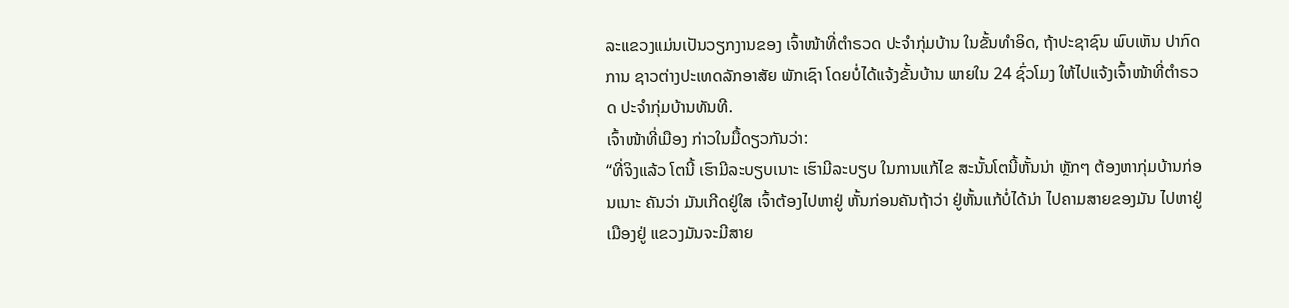ລະແຂວງແມ່ນເປັນວຽກງານຂອງ ເຈົ້າໜ້າທີ່ຕຳຣວດ ປະຈຳກຸ່ມບ້ານ ໃນຂັ້ນທຳອິດ, ຖ້າປະຊາຊົນ ພົບເຫັນ ປາກົດການ ຊາວຕ່າງປະເທດລັກອາສັຍ ພັກເຊົາ ໂດຍບໍ່ໄດ້ແຈ້ງຂັ້ນບ້ານ ພາຍໃນ 24 ຊົ່ວໂມງ ໃຫ້ໄປແຈ້ງເຈົ້າໜ້າທີ່ຕຳຣວດ ປະຈຳກຸ່ມບ້ານທັນທີ.
ເຈົ້າໜ້າທີ່ເມືອງ ກ່າວໃນມື້ດຽວກັນວ່າ:
“ທີ່ຈິງແລ້ວ ໂຕນີ້ ເຮົາມີລະບຽບເນາະ ເຮົາມີລະບຽບ ໃນການແກ້ໄຂ ສະນັ້ນໂຕນີ້ຫັ້ນນ່າ ຫຼັກໆ ຕ້ອງຫາກຸ່ມບ້ານກ່ອນເນາະ ຄັນວ່າ ມັນເກີດຢູ່ໃສ ເຈົ້າຕ້ອງໄປຫາຢູ່ ຫັ້ນກ່ອນຄັນຖ້າວ່າ ຢູ່ຫັ້ນແກ້ບໍ່ໄດ້ນ່າ ໄປຄາມສາຍຂອງມັນ ໄປຫາຢູ່ເມືອງຢູ່ ແຂວງມັນຈະມີສາຍ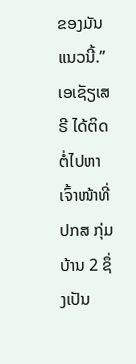ຂອງມັນແນວນີ້.”
ເອເຊັຽເສຣີ ໄດ້ຕິດຕໍ່ໄປຫາ ເຈົ້າໜ້າທີ່ ປກສ ກຸ່ມບ້ານ 2 ຊຶ່ງເປັນ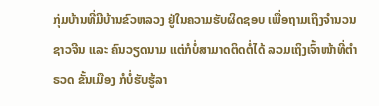ກຸ່ມບ້ານທີ່ມີບ້ານຂົວຫລວງ ຢູ່ໃນຄວາມຮັບຜິດຊອບ ເພື່ອຖາມເຖິງຈຳນວນຊາວຈີນ ແລະ ຄົນວຽດນາມ ແຕ່ກໍບໍ່ສາມາດຕິດຕໍ່ໄດ້ ລວມເຖິງເຈົ້າໜ້າທີ່ຕຳຣວດ ຂັ້ນເມືອງ ກໍບໍ່ຮັບຮູ້ລາ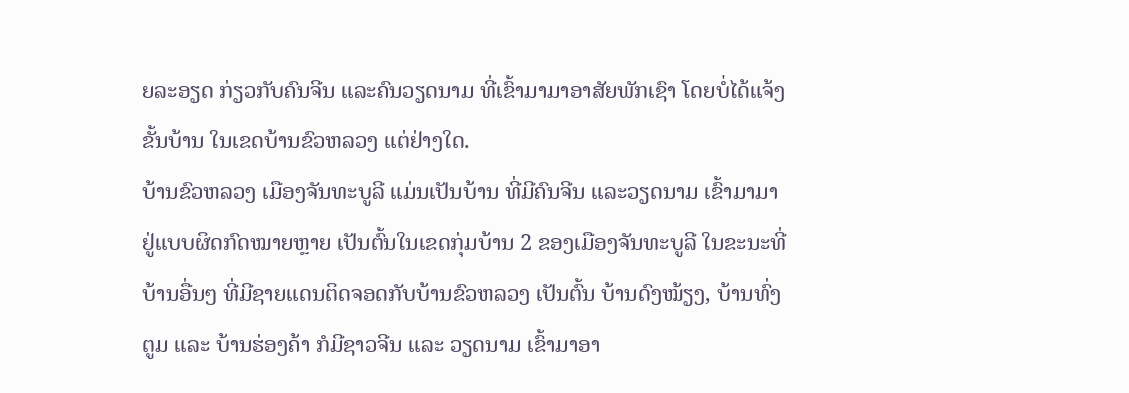ຍລະອຽດ ກ່ຽວກັບຄົນຈີນ ແລະຄົນວຽດນາມ ທີ່ເຂົ້າມາມາອາສັຍພັກເຊົາ ໂດຍບໍ່ໄດ້ແຈ້ງຂັ້ນບ້ານ ໃນເຂດບ້ານຂົວຫລວງ ແຕ່ຢ່າງໃດ.
ບ້ານຂົວຫລວງ ເມືອງຈັນທະບູລີ ແມ່ນເປັນບ້ານ ທີ່ມີຄົນຈີນ ແລະວຽດນາມ ເຂົ້າມາມາຢູ່ແບບຜິດກົດໝາຍຫຼາຍ ເປັນຕົ້ນໃນເຂດກຸ່ມບ້ານ 2 ຂອງເມືອງຈັນທະບູລີ ໃນຂະນະທີ່ບ້ານອື່ນໆ ທີ່ມີຊາຍແດນຕິດຈອດກັບບ້ານຂົວຫລວງ ເປັນຕົ້ນ ບ້ານດົງໝ້ຽງ, ບ້ານທົ່ງຕູມ ແລະ ບ້ານຮ່ອງຄ້າ ກໍມີຊາວຈີນ ແລະ ວຽດນາມ ເຂົ້າມາອາ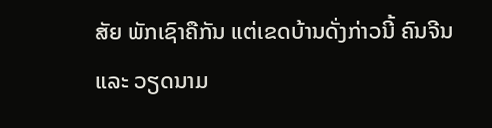ສັຍ ພັກເຊົາຄືກັນ ແຕ່ເຂດບ້ານດັ່ງກ່າວນີ້ ຄົນຈີນ ແລະ ວຽດນາມ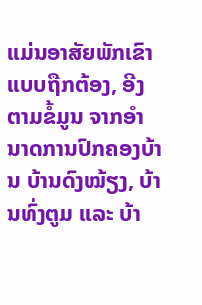ແມ່ນອາສັຍພັກເຂົາ ແບບຖືກຕ້ອງ, ອີງຕາມຂໍ້ມູນ ຈາກອຳນາດການປົກຄອງບ້ານ ບ້ານດົງໝ້ຽງ, ບ້ານທົ່ງຕູມ ແລະ ບ້າ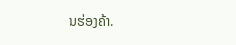ນຮ່ອງຄ້າ.